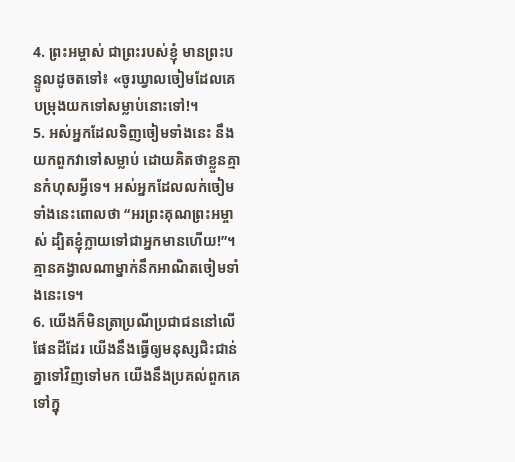4. ព្រះអម្ចាស់ ជាព្រះរបស់ខ្ញុំ មានព្រះបន្ទូលដូចតទៅ៖ «ចូរឃ្វាលចៀមដែលគេបម្រុងយកទៅសម្លាប់នោះទៅ!។
5. អស់អ្នកដែលទិញចៀមទាំងនេះ នឹងយកពួកវាទៅសម្លាប់ ដោយគិតថាខ្លួនគ្មានកំហុសអ្វីទេ។ អស់អ្នកដែលលក់ចៀមទាំងនេះពោលថា “អរព្រះគុណព្រះអម្ចាស់ ដ្បិតខ្ញុំក្លាយទៅជាអ្នកមានហើយ!”។ គ្មានគង្វាលណាម្នាក់នឹកអាណិតចៀមទាំងនេះទេ។
6. យើងក៏មិនត្រាប្រណីប្រជាជននៅលើផែនដីដែរ យើងនឹងធ្វើឲ្យមនុស្សជិះជាន់គ្នាទៅវិញទៅមក យើងនឹងប្រគល់ពួកគេទៅក្នុ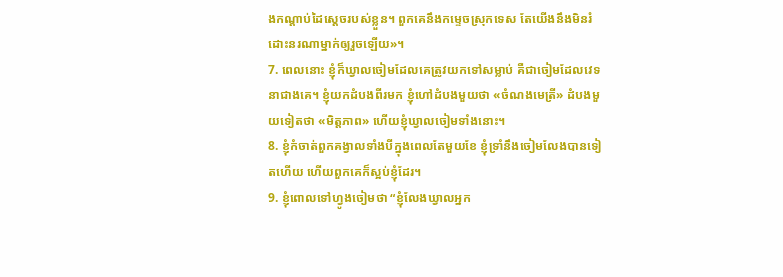ងកណ្ដាប់ដៃស្ដេចរបស់ខ្លួន។ ពួកគេនឹងកម្ទេចស្រុកទេស តែយើងនឹងមិនរំដោះនរណាម្នាក់ឲ្យរួចឡើយ»។
7. ពេលនោះ ខ្ញុំក៏ឃ្វាលចៀមដែលគេត្រូវយកទៅសម្លាប់ គឺជាចៀមដែលវេទនាជាងគេ។ ខ្ញុំយកដំបងពីរមក ខ្ញុំហៅដំបងមួយថា «ចំណងមេត្រី» ដំបងមួយទៀតថា «មិត្តភាព» ហើយខ្ញុំឃ្វាលចៀមទាំងនោះ។
8. ខ្ញុំកំចាត់ពួកគង្វាលទាំងបីក្នុងពេលតែមួយខែ ខ្ញុំទ្រាំនឹងចៀមលែងបានទៀតហើយ ហើយពួកគេក៏ស្អប់ខ្ញុំដែរ។
9. ខ្ញុំពោលទៅហ្វូងចៀមថា “ខ្ញុំលែងឃ្វាលអ្នក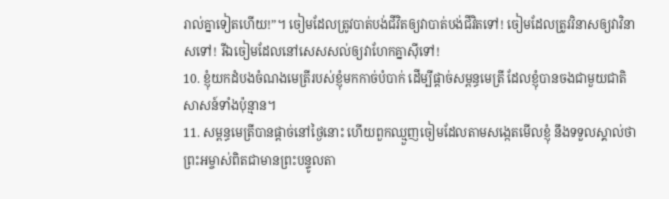រាល់គ្នាទៀតហើយ!”។ ចៀមដែលត្រូវបាត់បង់ជីវិតឲ្យវាបាត់បង់ជីវិតទៅ! ចៀមដែលត្រូវវិនាសឲ្យវាវិនាសទៅ! រីឯចៀមដែលនៅសេសសល់ឲ្យវាហែកគ្នាស៊ីទៅ!
10. ខ្ញុំយកដំបងចំណងមេត្រីរបស់ខ្ញុំមកកាច់បំបាក់ ដើម្បីផ្ដាច់សម្ពន្ធមេត្រី ដែលខ្ញុំបានចងជាមួយជាតិសាសន៍ទាំងប៉ុន្មាន។
11. សម្ពន្ធមេត្រីបានផ្ដាច់នៅថ្ងៃនោះ ហើយពួកឈ្មួញចៀមដែលតាមសង្កេតមើលខ្ញុំ នឹងទទួលស្គាល់ថា ព្រះអម្ចាស់ពិតជាមានព្រះបន្ទូលតា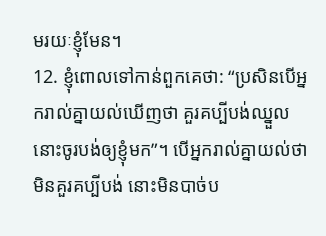មរយៈខ្ញុំមែន។
12. ខ្ញុំពោលទៅកាន់ពួកគេថា: “ប្រសិនបើអ្នករាល់គ្នាយល់ឃើញថា គួរគប្បីបង់ឈ្នួល នោះចូរបង់ឲ្យខ្ញុំមក”។ បើអ្នករាល់គ្នាយល់ថា មិនគួរគប្បីបង់ នោះមិនបាច់ប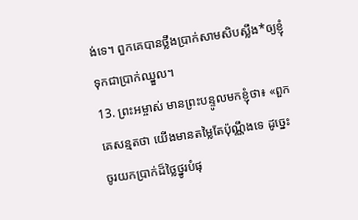ង់ទេ។ ពួកគេបានថ្លឹងប្រាក់សាមសិបស្លឹង*ឲ្យខ្ញុំ ទុកជាប្រាក់ឈ្នួល។
13. ព្រះអម្ចាស់ មានព្រះបន្ទូលមកខ្ញុំថា៖ «ពួកគេសន្មតថា យើងមានតម្លៃតែប៉ុណ្ណឹងទេ ដូច្នេះ ចូរយកប្រាក់ដ៏ថ្លៃថ្នូរបំផុ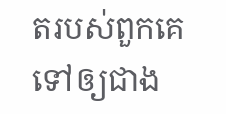តរបស់ពួកគេទៅឲ្យជាង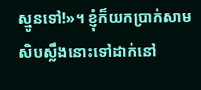ស្មូនទៅ!»។ ខ្ញុំក៏យកប្រាក់សាមសិបស្លឹងនោះទៅដាក់នៅ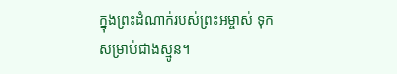ក្នុងព្រះដំណាក់របស់ព្រះអម្ចាស់ ទុកសម្រាប់ជាងស្មូន។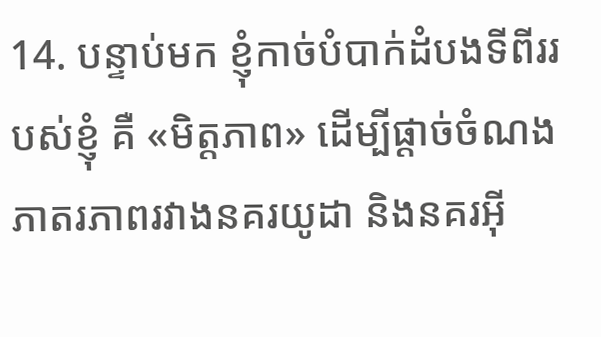14. បន្ទាប់មក ខ្ញុំកាច់បំបាក់ដំបងទីពីររបស់ខ្ញុំ គឺ «មិត្តភាព» ដើម្បីផ្ដាច់ចំណងភាតរភាពរវាងនគរយូដា និងនគរអ៊ី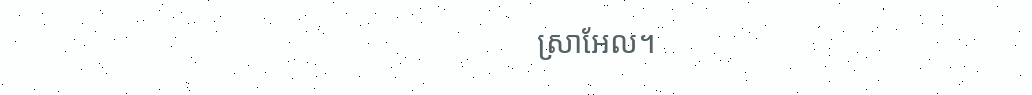ស្រាអែល។